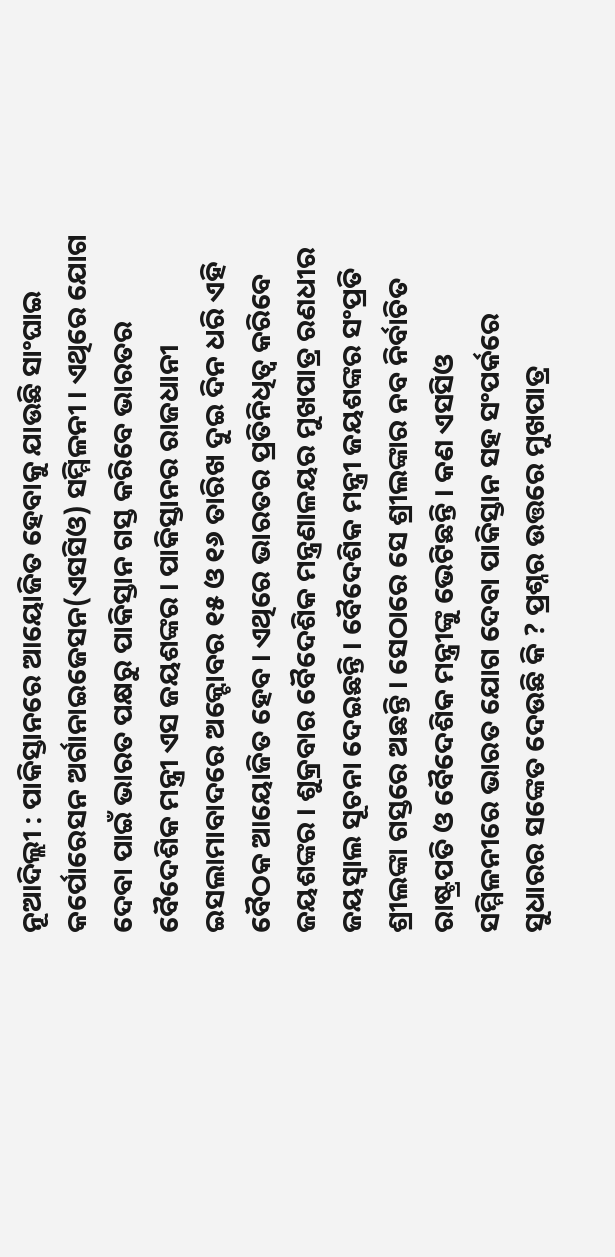ନୂଆଦିଲ୍ଲୀ : ପାକିସ୍ତାନରେ ଆୟୋଜିତ ହେବାକୁ ଯାଉଛି ସାଂଘାଇ କର୍ପୋରେସନ ଅର୍ଗାନାଇଜେସନ(ଏସସିଓ) ସମ୍ମିଳନୀ । ଏଥିରେ ଯୋଗ ଦେବା ପାଇଁ ଭାରତ ପକ୍ଷରୁ ପାକିସ୍ତାନ ଗସ୍ତ କରିବେ ଭାରତର ବୈଦେଶିକ ମନ୍ତ୍ରୀ ଏସ ଜୟଶଙ୍କର । ପାକିସ୍ତାନର ରାଜଧାନୀ ଇସଲାମାବାଦରେ ଅକ୍ଟୋବର ୧୫ ଓ ୧୬ ତାରିଖ ଦୁଇ ଦିନ ଧରି ଏହି ବୈଠକ ଆୟୋଜିତ ହେବ । ଏଥିରେ ଭାରତର ପ୍ରତିନିଧିତ୍ୱ କରିବେ ଜୟଶଙ୍କର । ଶୁକ୍ରବାର ବୈଦେଶିକ ମନ୍ତ୍ରଣାଳୟର ମୁଖପାତ୍ର ରଣଧୀର ଜୟସ୍ୱାଲ ସୂଚନା ଦେଇଛନ୍ତି । ବୈଦେଶିକ ମନ୍ତ୍ରୀ ଜୟଶଙ୍କର ସଂପ୍ରତି ଶ୍ରୀଲଙ୍କା ଗସ୍ତରେ ଅଛନ୍ତି । ସେଠାରେ ସେ ଶ୍ରୀଲଙ୍କାର ନବ ନିର୍ବାଚିତ ରାଷ୍ଟ୍ରପତି ଓ ବୈଦେଶିକ ମନ୍ତ୍ରୀଙ୍କୁ ଭେଟିଛନ୍ତି । କଣ ଏସସିଓ ସମ୍ମିଳନୀରେ ଭାରତ ଯୋଗ ଦେବା ପାକିସ୍ତାନ ସହ ସଂପର୍କରେ ସୁଧାରର ସଙ୍କେତ ଦେଉଛି କି ? ପ୍ରଶ୍ନର ଉତ୍ତରେ ମୁଖପାତ୍ର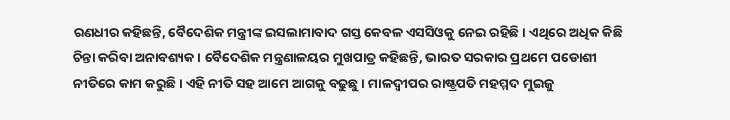ରଣଧୀର କହିଛନ୍ତି, ବୈଦେଶିକ ମନ୍ତ୍ରୀଙ୍କ ଇସଲାମାବାଦ ଗସ୍ତ କେବଳ ଏସସିଓକୁ ନେଇ ରହିଛି । ଏଥିରେ ଅଧିକ କିଛି ଚିନ୍ତା କରିବା ଅନାବଶ୍ୟକ । ବୈଦେଶିକ ମନ୍ତ୍ରଣାଳୟର ମୁଖପାତ୍ର କହିଛନ୍ତି, ଭାରତ ସରକାର ପ୍ରଥମେ ପଡୋଶୀ ନୀତିରେ କାମ କରୁଛି । ଏହି ନୀତି ସହ ଆମେ ଆଗକୁ ବଢୁଛୁ । ମାଳଦ୍ୱୀପର ରାଷ୍ଟ୍ରପତି ମହମ୍ମଦ ମୁଇଜୁ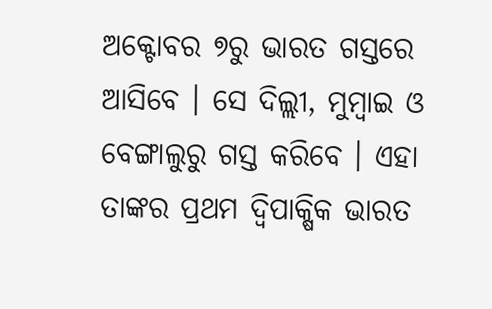ଅକ୍ଟୋବର ୭ରୁ ଭାରତ ଗସ୍ତରେ ଆସିବେ । ସେ ଦିଲ୍ଲୀ, ମୁମ୍ବାଇ ଓ ବେଙ୍ଗାଲୁରୁ ଗସ୍ତ କରିବେ । ଏହା ତାଙ୍କର ପ୍ରଥମ ଦ୍ୱିପାକ୍ଷିକ ଭାରତ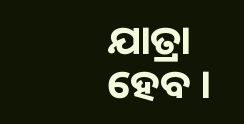ଯାତ୍ରା ହେବ ।